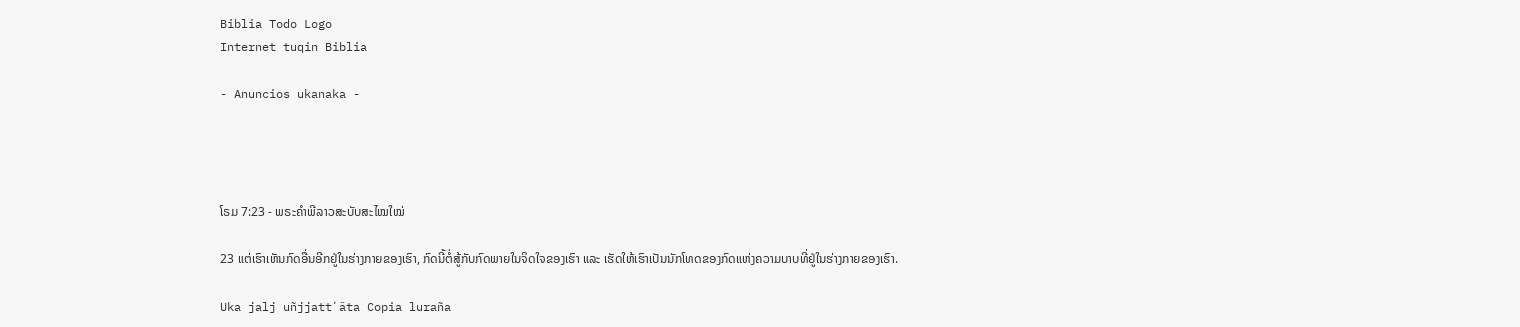Biblia Todo Logo
Internet tuqin Biblia

- Anuncios ukanaka -




ໂຣມ 7:23 - ພຣະຄຳພີລາວສະບັບສະໄໝໃໝ່

23 ແຕ່ເຮົາເຫັນກົດອື່ນອີກຢູ່ໃນຮ່າງກາຍຂອງເຮົາ, ກົດນີ້ຕໍ່ສູ້ກັບກົດພາຍໃນຈິດໃຈຂອງເຮົາ ແລະ ເຮັດໃຫ້ເຮົາເປັນນັກໂທດຂອງກົດແຫ່ງຄວາມບາບທີ່ຢູ່ໃນຮ່າງກາຍຂອງເຮົາ.

Uka jalj uñjjattʼäta Copia luraña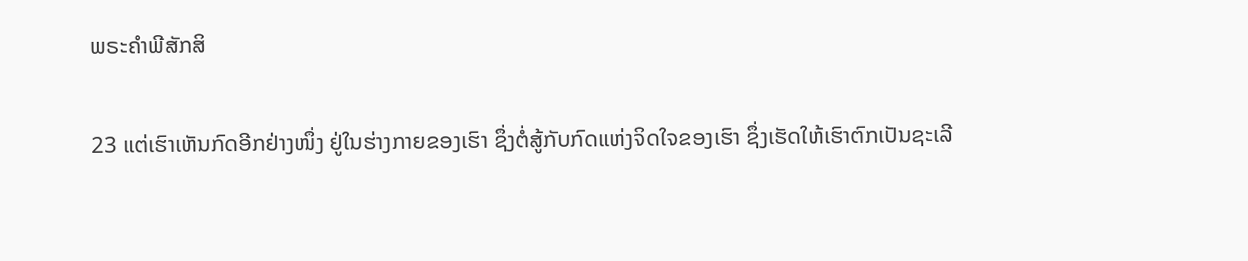ພຣະຄຳພີສັກສິ

23 ແຕ່ເຮົາເຫັນກົດອີກຢ່າງໜຶ່ງ ຢູ່ໃນຮ່າງກາຍຂອງເຮົາ ຊຶ່ງຕໍ່ສູ້ກັບກົດແຫ່ງຈິດໃຈຂອງເຮົາ ຊຶ່ງເຮັດໃຫ້ເຮົາຕົກເປັນຊະເລີ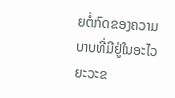ຍຕໍ່ກົດຂອງຄວາມບາບທີ່ມີຢູ່ໃນອະໄວຍະວະຂ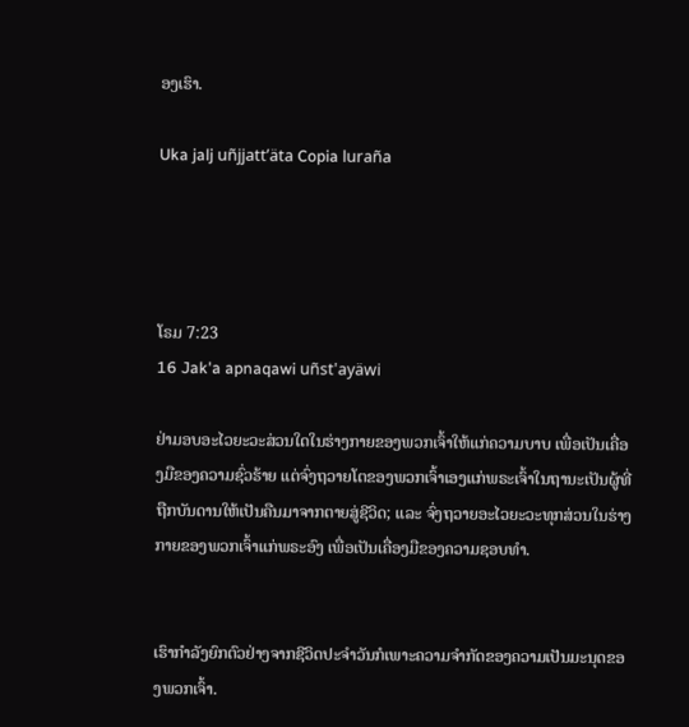ອງເຮົາ.

Uka jalj uñjjattʼäta Copia luraña




ໂຣມ 7:23
16 Jak'a apnaqawi uñst'ayäwi

ຢ່າມອບອະໄວຍະວະສ່ວນໃດໃນຮ່າງກາຍຂອງພວກເຈົ້າໃຫ້ແກ່ຄວາມບາບ ເພື່ອເປັນເຄື່ອງມືຂອງຄວາມຊົ່ວຮ້າຍ ແຕ່ຈົ່ງຖວາຍໂຕຂອງພວກເຈົ້າເອງແກ່ພຣະເຈົ້າໃນຖານະເປັນຜູ້ທີ່ຖືກບັນດານໃຫ້ເປັນຄືນມາຈາກຕາຍສູ່ຊີວິດ; ແລະ ຈົ່ງຖວາຍອະໄວຍະວະທຸກສ່ວນໃນຮ່າງກາຍຂອງພວກເຈົ້າແກ່ພຣະອົງ ເພື່ອເປັນເຄື່ອງມືຂອງຄວາມຊອບທຳ.


ເຮົາກຳລັງຍົກຕົວຢ່າງຈາກຊີວິດປະຈໍາວັນກໍເພາະຄວາມຈໍາກັດຂອງຄວາມເປັນມະນຸດຂອງພວກເຈົ້າ.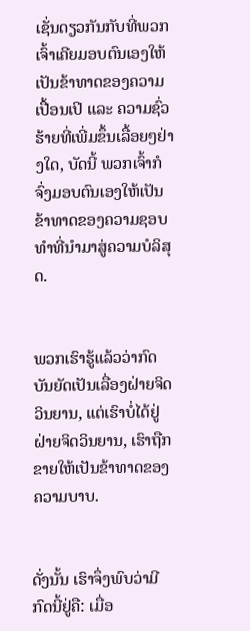ເຊັ່ນດຽວກັນກັບທີ່ພວກເຈົ້າເຄີຍມອບຕົນເອງໃຫ້ເປັນຂ້າທາດຂອງຄວາມເປື້ອນເປິ ແລະ ຄວາມຊົ່ວຮ້າຍທີ່ເພີ່ມຂຶ້ນເລື້ອຍໆຢ່າງໃດ, ບັດນີ້ ພວກເຈົ້າກໍຈົ່ງມອບຕົນເອງໃຫ້ເປັນຂ້າທາດຂອງຄວາມຊອບທຳທີ່ນຳມາສູ່ຄວາມບໍລິສຸດ.


ພວກເຮົາຮູ້ແລ້ວວ່າກົດບັນຍັດເປັນເລື່ອງຝ່າຍຈິດວິນຍານ, ແຕ່ເຮົາບໍ່ໄດ້ຢູ່ຝ່າຍຈິດວິນຍານ, ເຮົາຖືກຂາຍໃຫ້ເປັນຂ້າທາດຂອງຄວາມບາບ.


ດັ່ງນັ້ນ ເຮົາຈຶ່ງພົບວ່າມີກົດນີ້ຢູ່ຄື: ເມື່ອ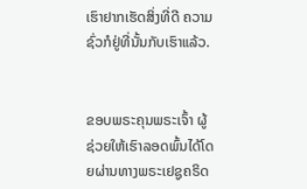ເຮົາຢາກເຮັດສິ່ງທີ່ດີ ຄວາມຊົ່ວກໍຢູ່ທີ່ນັ້ນກັບເຮົາແລ້ວ.


ຂອບພຣະຄຸນພຣະເຈົ້າ ຜູ້ຊ່ວຍໃຫ້ເຮົາລອດພົ້ນໄດ້ໂດຍຜ່ານທາງພຣະເຢຊູຄຣິດ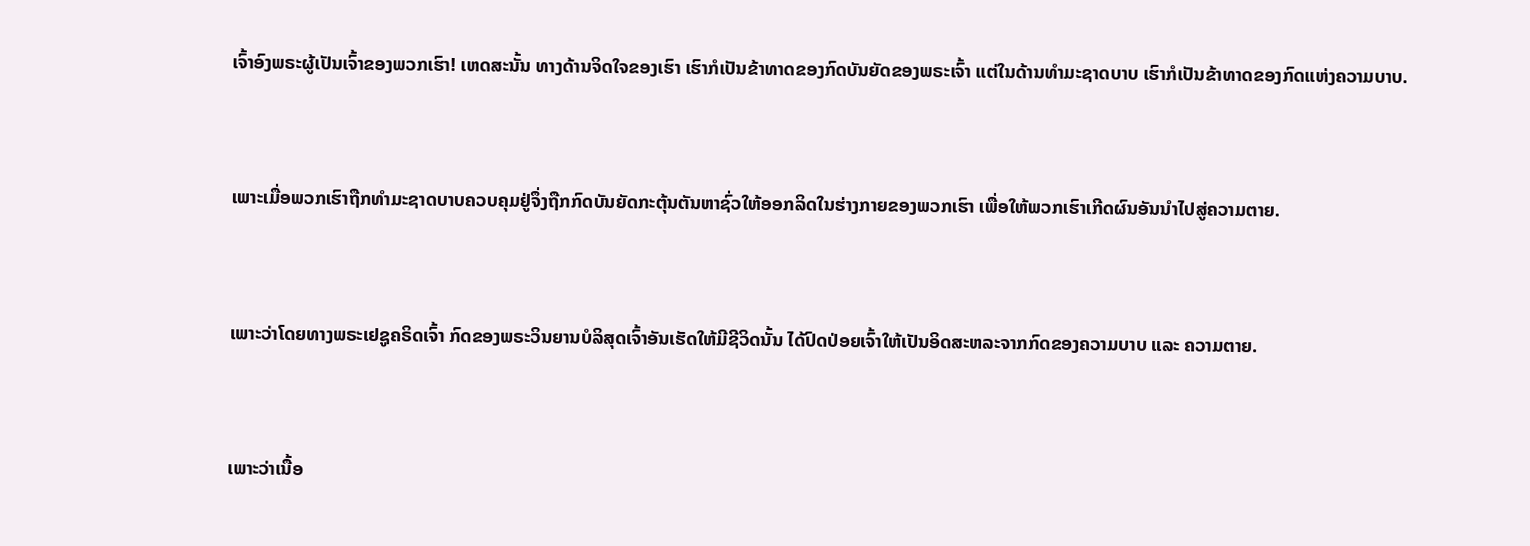ເຈົ້າອົງພຣະຜູ້ເປັນເຈົ້າຂອງພວກເຮົາ! ເຫດສະນັ້ນ ທາງດ້ານຈິດໃຈຂອງເຮົາ ເຮົາກໍເປັນຂ້າທາດຂອງກົດບັນຍັດຂອງພຣະເຈົ້າ ແຕ່ໃນດ້ານທຳມະຊາດບາບ ເຮົາກໍເປັນຂ້າທາດຂອງກົດແຫ່ງຄວາມບາບ.


ເພາະເມື່ອພວກເຮົາຖືກທຳມະຊາດບາບຄວບຄຸມຢູ່ຈຶ່ງຖືກກົດບັນຍັດກະຕຸ້ນຕັນຫາຊົ່ວໃຫ້ອອກລິດໃນຮ່າງກາຍຂອງພວກເຮົາ ເພື່ອໃຫ້ພວກເຮົາເກີດຜົນອັນນຳໄປສູ່ຄວາມຕາຍ.


ເພາະວ່າໂດຍທາງພຣະເຢຊູຄຣິດເຈົ້າ ກົດຂອງພຣະວິນຍານບໍລິສຸດເຈົ້າອັນເຮັດໃຫ້ມີຊີວິດນັ້ນ ໄດ້ປົດປ່ອຍເຈົ້າໃຫ້ເປັນອິດສະຫລະຈາກກົດຂອງຄວາມບາບ ແລະ ຄວາມຕາຍ.


ເພາະວ່າເນື້ອ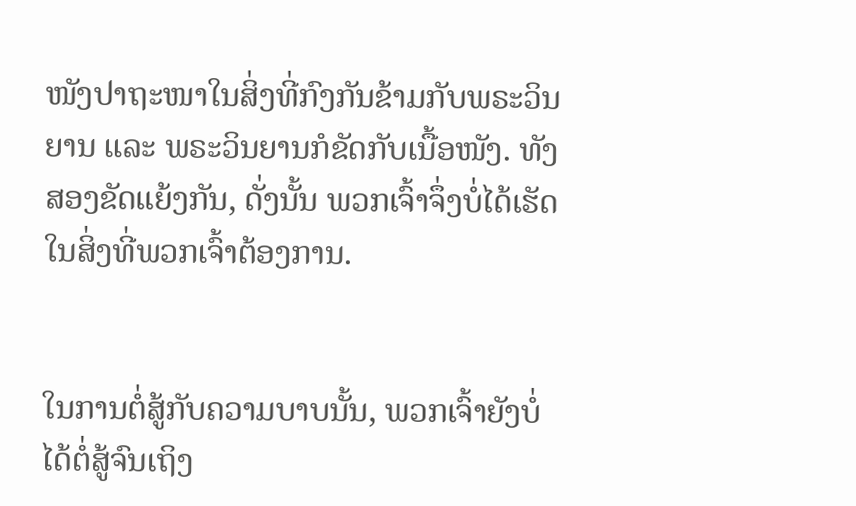ໜັງປາຖະໜາໃນສິ່ງທີ່ກົງກັນຂ້າມກັບພຣະວິນຍານ ແລະ ພຣະວິນຍານກໍຂັດກັບເນື້ອໜັງ. ທັງສອງຂັດແຍ້ງກັນ, ດັ່ງນັ້ນ ພວກເຈົ້າຈຶ່ງບໍ່ໄດ້ເຮັດໃນສິ່ງທີ່ພວກເຈົ້າຕ້ອງການ.


ໃນການຕໍ່ສູ້ກັບຄວາມບາບນັ້ນ, ພວກເຈົ້າຍັງບໍ່ໄດ້ຕໍ່ສູ້ຈົນເຖິງ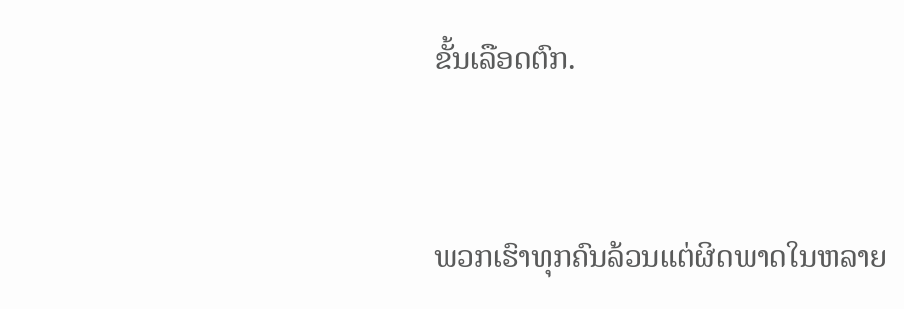ຂັ້ນເລືອດຕົກ.


ພວກເຮົາທຸກຄົນລ້ວນແຕ່ຜິດພາດໃນຫລາຍ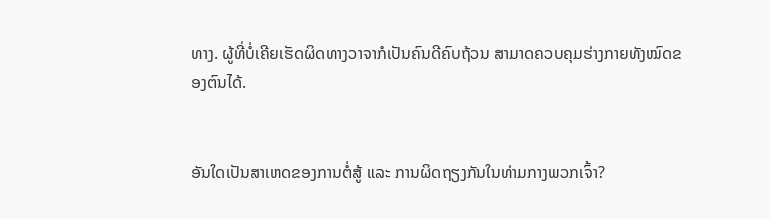ທາງ. ຜູ້ທີ່ບໍ່ເຄີຍເຮັດຜິດທາງວາຈາກໍເປັນຄົນດີຄົບຖ້ວນ ສາມາດຄວບຄຸມຮ່າງກາຍທັງໝົດຂອງຕົນໄດ້.


ອັນໃດເປັນສາເຫດຂອງການຕໍ່ສູ້ ແລະ ການຜິດຖຽງກັນໃນທ່າມກາງພວກເຈົ້າ?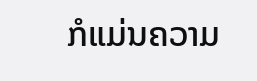ກໍແມ່ນຄວາມ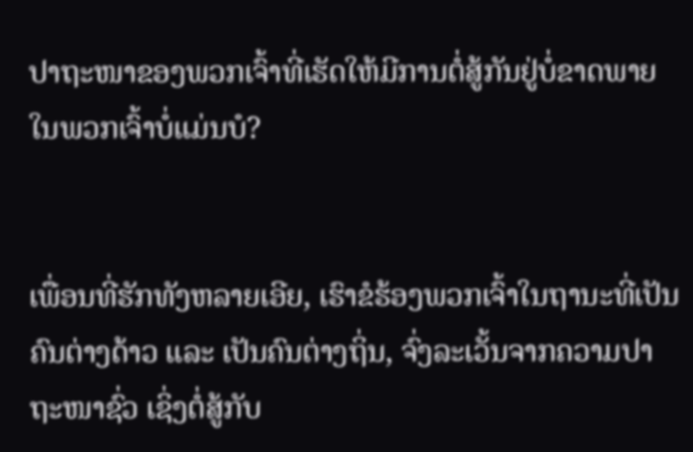ປາຖະໜາຂອງພວກເຈົ້າທີ່ເຮັດໃຫ້ມີການຕໍ່ສູ້ກັນຢູ່ບໍ່ຂາດພາຍໃນພວກເຈົ້າບໍ່ແມ່ນບໍ?


ເພື່ອນທີ່ຮັກທັງຫລາຍເອີຍ, ເຮົາຂໍຮ້ອງພວກເຈົ້າໃນຖານະທີ່ເປັນຄົນຕ່າງດ້າວ ແລະ ເປັນຄົນຕ່າງຖິ່ນ, ຈົ່ງລະເວັ້ນຈາກຄວາມປາຖະໜາຊົ່ວ ເຊິ່ງຕໍ່ສູ້ກັບ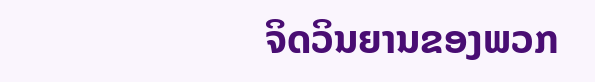ຈິດວິນຍານຂອງພວກ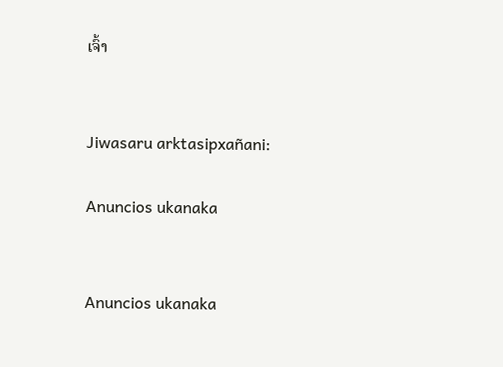ເຈົ້າ


Jiwasaru arktasipxañani:

Anuncios ukanaka


Anuncios ukanaka